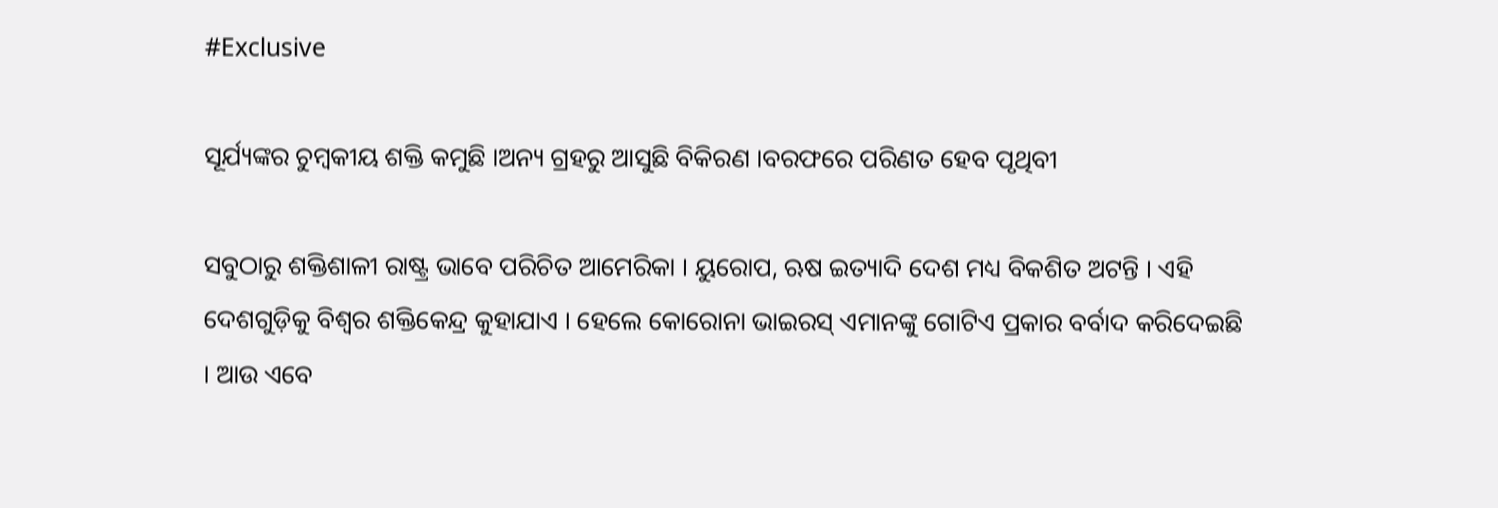#Exclusive

ସୂର୍ଯ୍ୟଙ୍କର ଚୁମ୍ବକୀୟ ଶକ୍ତି କମୁଛି ।ଅନ୍ୟ ଗ୍ରହରୁ ଆସୁଛି ବିକିରଣ ।ବରଫରେ ପରିଣତ ହେବ ପୃଥିବୀ

ସବୁଠାରୁ ଶକ୍ତିଶାଳୀ ରାଷ୍ଟ୍ର ଭାବେ ପରିଚିତ ଆମେରିକା । ୟୁରୋପ, ଋଷ ଇତ୍ୟାଦି ଦେଶ ମଧ୍ୟ ବିକଶିତ ଅଟନ୍ତି । ଏହି ଦେଶଗୁଡ଼ିକୁ ବିଶ୍ୱର ଶକ୍ତିକେନ୍ଦ୍ର କୁହାଯାଏ । ହେଲେ କୋରୋନା ଭାଇରସ୍ ଏମାନଙ୍କୁ ଗୋଟିଏ ପ୍ରକାର ବର୍ବାଦ କରିଦେଇଛି । ଆଉ ଏବେ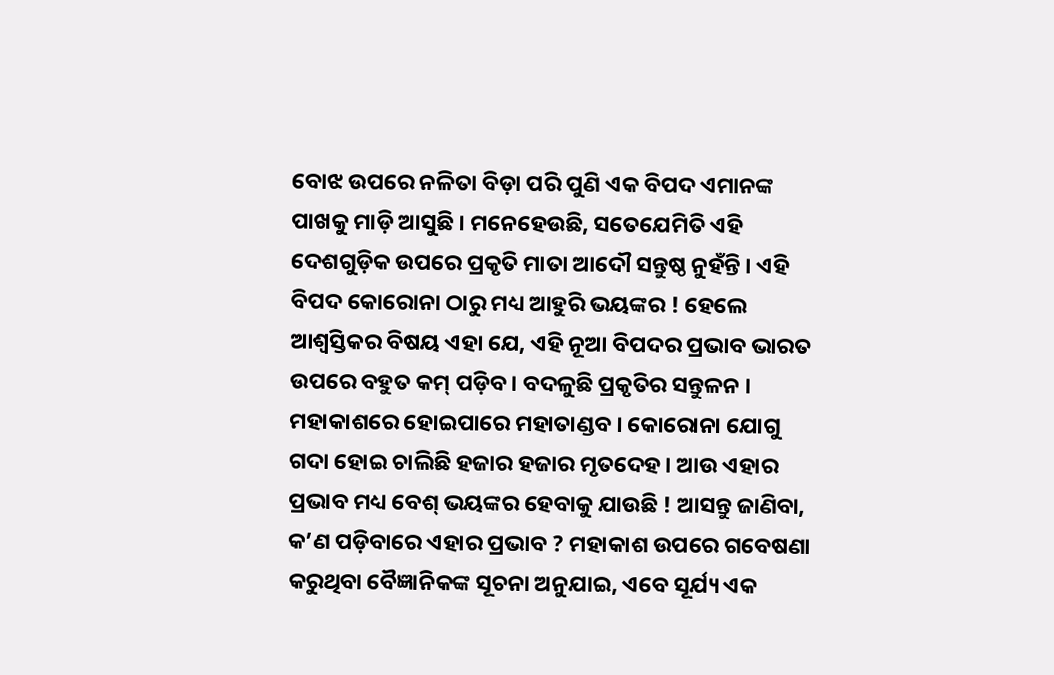ବୋଝ ଉପରେ ନଳିତା ବିଡ଼ା ପରି ପୁଣି ଏକ ବିପଦ ଏମାନଙ୍କ ପାଖକୁ ମାଡ଼ି ଆସୁଛି । ମନେହେଉଛି, ସତେଯେମିତି ଏହି ଦେଶଗୁଡ଼ିକ ଉପରେ ପ୍ରକୃତି ମାତା ଆଦୌ ସନ୍ତୁଷ୍ଠ ନୁହଁନ୍ତି । ଏହି ବିପଦ କୋରୋନା ଠାରୁ ମଧ୍ୟ ଆହୁରି ଭୟଙ୍କର ! ହେଲେ ଆଶ୍ୱସ୍ତିକର ବିଷୟ ଏହା ଯେ, ଏହି ନୂଆ ବିପଦର ପ୍ରଭାବ ଭାରତ ଉପରେ ବହୁତ କମ୍ ପଡ଼ିବ । ବଦଳୁଛି ପ୍ରକୃତିର ସନ୍ତୁଳନ । ମହାକାଶରେ ହୋଇପାରେ ମହାତାଣ୍ଡବ । କୋରୋନା ଯୋଗୁ ଗଦା ହୋଇ ଚାଲିଛି ହଜାର ହଜାର ମୃତଦେହ । ଆଉ ଏହାର ପ୍ରଭାବ ମଧ୍ୟ ବେଶ୍ ଭୟଙ୍କର ହେବାକୁ ଯାଉଛି ! ଆସନ୍ତୁ ଜାଣିବା, କ’ଣ ପଡ଼ିବାରେ ଏହାର ପ୍ରଭାବ ? ମହାକାଶ ଉପରେ ଗବେଷଣା କରୁଥିବା ବୈଜ୍ଞାନିକଙ୍କ ସୂଚନା ଅନୁଯାଇ, ଏବେ ସୂର୍ଯ୍ୟ ଏକ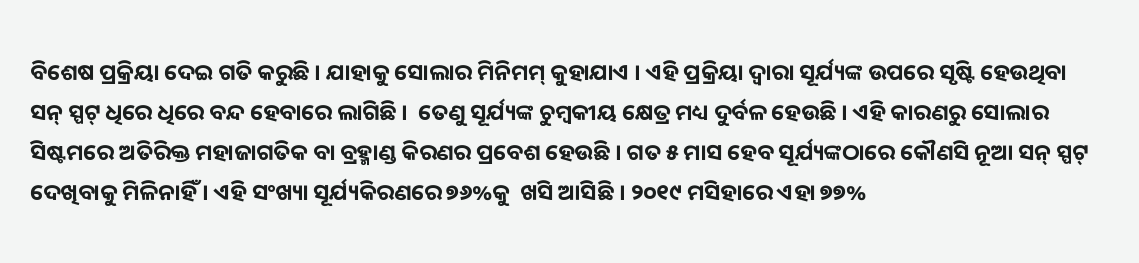ବିଶେଷ ପ୍ରକ୍ରିୟା ଦେଇ ଗତି କରୁଛି । ଯାହାକୁ ସୋଲାର ମିନିମମ୍ କୁହାଯାଏ । ଏହି ପ୍ରକ୍ରିୟା ଦ୍ୱାରା ସୂର୍ଯ୍ୟଙ୍କ ଉପରେ ସୃଷ୍ଟି ହେଉଥିବା ସନ୍ ସ୍ପଟ୍ ଧିରେ ଧିରେ ବନ୍ଦ ହେବାରେ ଲାଗିଛି ।  ତେଣୁ ସୂର୍ଯ୍ୟଙ୍କ ଚୁମ୍ବକୀୟ କ୍ଷେତ୍ର ମଧ୍ୟ ଦୁର୍ବଳ ହେଉଛି । ଏହି କାରଣରୁ ସୋଲାର ସିଷ୍ଟମରେ ଅତିରିକ୍ତ ମହାଜାଗତିକ ବା ବ୍ରହ୍ମାଣ୍ଡ କିରଣର ପ୍ରବେଶ ହେଉଛି । ଗତ ୫ ମାସ ହେବ ସୂର୍ଯ୍ୟଙ୍କଠାରେ କୌଣସି ନୂଆ ସନ୍ ସ୍ପଟ୍ ଦେଖିବାକୁ ମିଳିନାହିଁ । ଏହି ସଂଖ୍ୟା ସୂର୍ଯ୍ୟକିରଣରେ ୭୬%କୁ  ଖସି ଆସିଛି । ୨୦୧୯ ମସିହାରେ ଏହା ୭୭%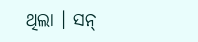ଥିଲା । ସନ୍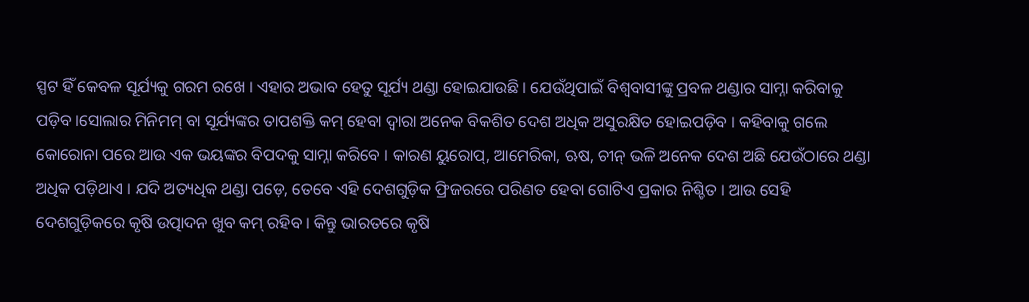ସ୍ପଟ ହିଁ କେବଳ ସୂର୍ଯ୍ୟକୁ ଗରମ ରଖେ । ଏହାର ଅଭାବ ହେତୁ ସୂର୍ଯ୍ୟ ଥଣ୍ଡା ହୋଇଯାଉଛି । ଯେଉଁଥିପାଇଁ ବିଶ୍ୱବାସୀଙ୍କୁ ପ୍ରବଳ ଥଣ୍ଡାର ସାମ୍ନା କରିବାକୁ ପଡ଼ିବ ।ସୋଲାର ମିନିମମ୍ ବା ସୂର୍ଯ୍ୟଙ୍କର ତାପଶକ୍ତି କମ୍ ହେବା ଦ୍ୱାରା ଅନେକ ବିକଶିତ ଦେଶ ଅଧିକ ଅସୁରକ୍ଷିତ ହୋଇପଡ଼ିବ । କହିବାକୁ ଗଲେ କୋରୋନା ପରେ ଆଉ ଏକ ଭୟଙ୍କର ବିପଦକୁ ସାମ୍ନା କରିବେ । କାରଣ ୟୁରୋପ୍, ଆମେରିକା, ଋଷ, ଚୀନ୍ ଭଳି ଅନେକ ଦେଶ ଅଛି ଯେଉଁଠାରେ ଥଣ୍ଡା ଅଧିକ ପଡ଼ିଥାଏ । ଯଦି ଅତ୍ୟଧିକ ଥଣ୍ଡା ପଡ଼େ, ତେବେ ଏହି ଦେଶଗୁଡ଼ିକ ଫ୍ରିଜରରେ ପରିଣତ ହେବା ଗୋଟିଏ ପ୍ରକାର ନିଶ୍ଚିତ । ଆଉ ସେହି ଦେଶଗୁଡ଼ିକରେ କୃଷି ଉତ୍ପାଦନ ଖୁବ କମ୍ ରହିବ । କିନ୍ତୁ ଭାରତରେ କୃଷି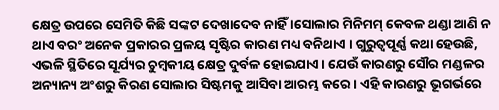କ୍ଷେତ୍ର ଉପରେ ସେମିତି କିଛି ସଙ୍କଟ ଦେଖାଦେବ ନାହିଁ ।ସୋଲାର ମିନିମମ୍ କେବଳ ଥଣ୍ଡା ଆଣି ନ ଥାଏ ବରଂ ଅନେକ ପ୍ରକାରର ପ୍ରଳୟ ସୃଷ୍ଟିର କାରଣ ମଧ୍ୟ ବନିଥାଏ । ଗୁରୁତ୍ୱପୂର୍ଣ୍ଣ କଥା ହେଉଛି, ଏଭଳି ସ୍ଥିତିରେ ସୂର୍ଯ୍ୟର ଚୁମ୍ବକୀୟ କ୍ଷେତ୍ର ଦୁର୍ବଳ ହୋଇଯାଏ । ଯେଉଁ କାରଣରୁ ସୌର ମଣ୍ଡଳର ଅନ୍ୟାନ୍ୟ ଅଂଶରୁ କିରଣ ସୋଲାର ସିଷ୍ଟମକୁ ଆସିବା ଆରମ୍ଭ କରେ । ଏହି କାରଣରୁ ଭୂଗର୍ଭରେ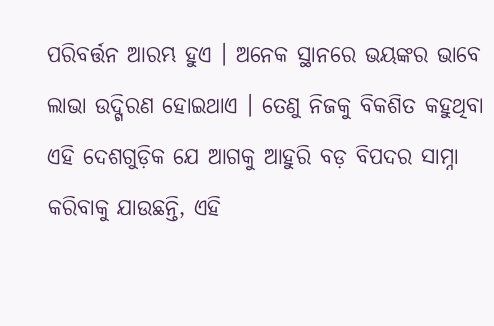ପରିବର୍ତ୍ତନ ଆରମ୍ଭ ହୁଏ । ଅନେକ ସ୍ଥାନରେ ଭୟଙ୍କର ଭାବେ ଲାଭା ଉଦ୍ଗିରଣ ହୋଇଥାଏ । ତେଣୁ ନିଜକୁ ବିକଶିତ କହୁଥିବା ଏହି ଦେଶଗୁଡ଼ିକ ଯେ ଆଗକୁ ଆହୁରି ବଡ଼ ବିପଦର ସାମ୍ନା କରିବାକୁ ଯାଉଛନ୍ତି, ଏହି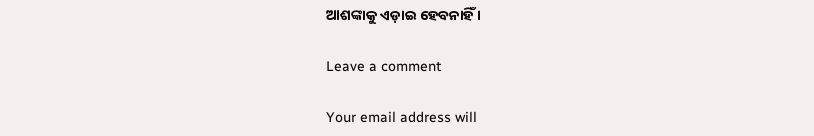ଆଶଙ୍କାକୁ ଏଡ଼ାଇ ହେବନାହିଁ ।

Leave a comment

Your email address will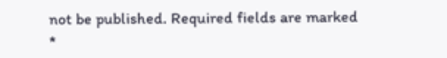not be published. Required fields are marked *